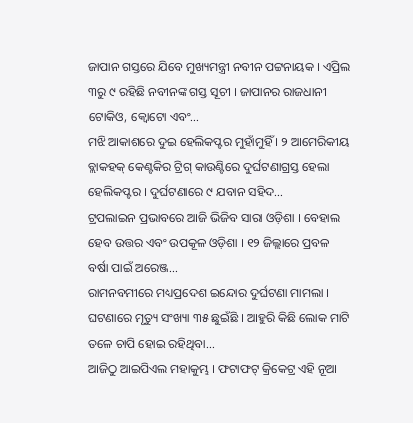ଜାପାନ ଗସ୍ତରେ ଯିବେ ମୁଖ୍ୟମନ୍ତ୍ରୀ ନବୀନ ପଟ୍ଟନାୟକ । ଏପ୍ରିଲ ୩ରୁ ୯ ରହିଛି ନବୀନଙ୍କ ଗସ୍ତ ସୂଚୀ । ଜାପାନର ରାଜଧାନୀ ଟୋକିଓ, କ୍ୱୋଟୋ ଏବଂ...
ମଝି ଆକାଶରେ ଦୁଇ ହେଲିକପ୍ଟର ମୁହାଁମୁହିଁ । ୨ ଆମେରିକୀୟ ବ୍ଲାକହକ୍ କେଣ୍ଟକିର ଟ୍ରିଗ୍ କାଉଣ୍ଟିରେ ଦୁର୍ଘଟଣାଗ୍ରସ୍ତ ହେଲା ହେଲିକପ୍ଟର । ଦୁର୍ଘଟଣାରେ ୯ ଯବାନ ସହିଦ...
ଟ୍ରପଲାଇନ ପ୍ରଭାବରେ ଆଜି ଭିଜିବ ସାରା ଓଡ଼ିଶା । ବେହାଲ ହେବ ଉତ୍ତର ଏବଂ ଉପକୂଳ ଓଡ଼ିଶା । ୧୨ ଜିଲ୍ଲାରେ ପ୍ରବଳ ବର୍ଷା ପାଇଁ ଅରେଞ୍ଜ...
ରାମନବମୀରେ ମଧ୍ୟପ୍ରଦେଶ ଇନ୍ଦୋର ଦୁର୍ଘଟଣା ମାମଲା । ଘଟଣାରେ ମୃତ୍ୟୁ ସଂଖ୍ୟା ୩୫ ଛୁଇଁଛି । ଆହୁରି କିଛି ଲୋକ ମାଟି ତଳେ ଚାପି ହୋଇ ରହିଥିବା...
ଆଜିଠୁ ଆଇପିଏଲ ମହାକୁମ୍ଭ । ଫଟାଫଟ୍ କ୍ରିକେଟ୍ର ଏହି ନୂଆ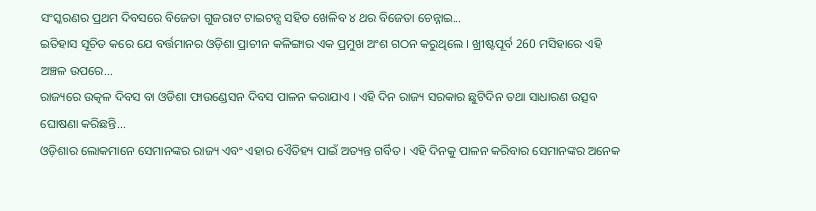ସଂସ୍କରଣର ପ୍ରଥମ ଦିବସରେ ବିଜେତା ଗୁଜରାଟ ଟାଇଟନ୍ସ ସହିତ ଖେଳିବ ୪ ଥର ବିଜେତା ଚେନ୍ନାଇ...
ଇତିହାସ ସୂଚିତ କରେ ଯେ ବର୍ତ୍ତମାନର ଓଡ଼ିଶା ପ୍ରାଚୀନ କଳିଙ୍ଗାର ଏକ ପ୍ରମୁଖ ଅଂଶ ଗଠନ କରୁଥିଲେ । ଖ୍ରୀଷ୍ଟପୂର୍ବ 260 ମସିହାରେ ଏହି ଅଞ୍ଚଳ ଉପରେ...
ରାଜ୍ୟରେ ଉତ୍କଳ ଦିବସ ବା ଓଡିଶା ଫାଉଣ୍ଡେସନ ଦିବସ ପାଳନ କରାଯାଏ । ଏହି ଦିନ ରାଜ୍ୟ ସରକାର ଛୁଟିଦିନ ତଥା ସାଧାରଣ ଉତ୍ସବ ଘୋଷଣା କରିଛନ୍ତି...
ଓଡ଼ିଶାର ଲୋକମାନେ ସେମାନଙ୍କର ରାଜ୍ୟ ଏବଂ ଏହାର ଏୈତିହ୍ୟ ପାଇଁ ଅତ୍ୟନ୍ତ ଗର୍ବିତ । ଏହି ଦିନକୁ ପାଳନ କରିବାର ସେମାନଙ୍କର ଅନେକ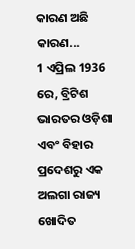କାରଣ ଅଛି କାରଣ...
1 ଏପ୍ରିଲ 1936 ରେ, ବ୍ରିଟିଶ ଭାରତର ଓଡ଼ିଶା ଏବଂ ବିହାର ପ୍ରଦେଶରୁ ଏକ ଅଲଗା ରାଜ୍ୟ ଖୋଦିତ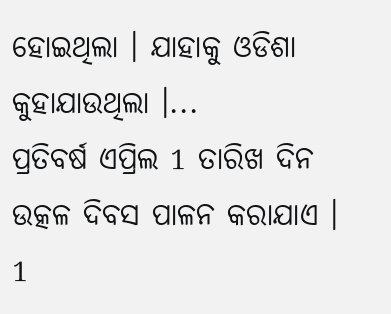ହୋଇଥିଲା । ଯାହାକୁ ଓଡିଶା କୁହାଯାଉଥିଲା ।...
ପ୍ରତିବର୍ଷ ଏପ୍ରିଲ 1 ତାରିଖ ଦିନ ଉତ୍କଳ ଦିବସ ପାଳନ କରାଯାଏ । 1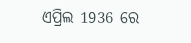ଏପ୍ରିଲ 1936 ରେ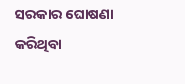ସରକାର ଘୋଷଣା କରିଥିବା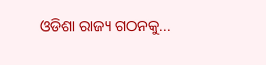ଓଡିଶା ରାଜ୍ୟ ଗଠନକୁ...